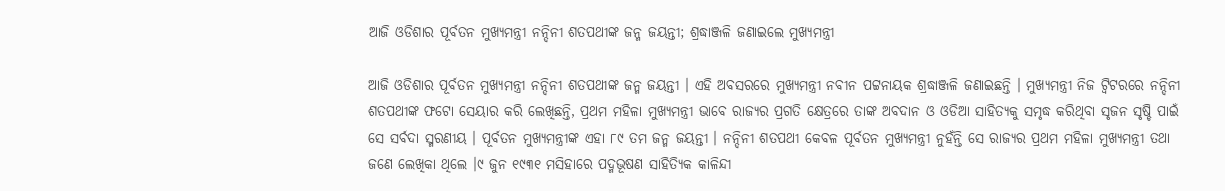ଆଜି ଓଡିଶାର ପୂର୍ବତନ ମୁଖ୍ୟମନ୍ତ୍ରୀ ନନ୍ଦିନୀ ଶତପଥୀଙ୍କ ଜନ୍ମ ଜୟନ୍ତୀ; ଶ୍ରଦ୍ଧାଞ୍ଜଳି ଜଣାଇଲେ ମୁଖ୍ୟମନ୍ତ୍ରୀ

ଆଜି ଓଡିଶାର ପୂର୍ବତନ ମୁଖ୍ୟମନ୍ତ୍ରୀ ନନ୍ଦିନୀ ଶତପଥୀଙ୍କ ଜନ୍ମ ଜୟନ୍ତୀ । ଏହି ଅବସରରେ ମୁଖ୍ୟମନ୍ତ୍ରୀ ନବୀନ ପଟ୍ଟନାୟକ ଶ୍ରଦ୍ଧାଞ୍ଜଳି ଜଣାଇଛନ୍ତି । ମୁଖ୍ୟମନ୍ତ୍ରୀ ନିଜ ଟ୍ୱିଟରରେ ନନ୍ଦିନୀ ଶତପଥୀଙ୍କ ଫଟୋ ସେୟାର କରି ଲେଖିଛନ୍ତି, ପ୍ରଥମ ମହିଳା ମୁଖ୍ୟମନ୍ତ୍ରୀ ଭାବେ ରାଜ୍ୟର ପ୍ରଗତି କ୍ଷେତ୍ରରେ ତାଙ୍କ ଅବଦାନ ଓ ଓଡିଆ ସାହିତ୍ୟକୁ ସମୃଦ୍ଧ କରିଥିବା ସୃଜନ ସୃଷ୍ଚି ପାଇଁ ସେ ସର୍ବଦା ସ୍ମରଣୀୟ । ପୂର୍ବତନ ମୁଖ୍ୟମନ୍ତ୍ରୀଙ୍କ ଏହା ୮୯ ତମ ଜନ୍ମ ଜୟନ୍ତୀ । ନନ୍ଦିନୀ ଶତପଥୀ କେବଳ ପୂର୍ବତନ ମୁଖ୍ୟମନ୍ତ୍ରୀ ନୁହଁନ୍ତି ସେ ରାଜ୍ୟର ପ୍ରଥମ ମହିଳା ମୁଖ୍ୟମନ୍ତ୍ରୀ ତଥା ଜଣେ ଲେଖିକା ଥିଲେ ।୯ ଜୁନ ୧୯୩୧ ମସିହାରେ ପଦ୍ମଭୂଷଣ ସାହିତ୍ୟିକ କାଳିନ୍ଦୀ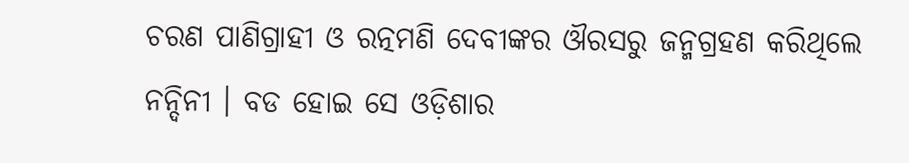ଚରଣ ପାଣିଗ୍ରାହୀ ଓ ରତ୍ନମଣି ଦେବୀଙ୍କର ଔରସରୁ ଜନ୍ମଗ୍ରହଣ କରିଥିଲେ ନନ୍ଦିନୀ । ବଡ ହୋଇ ସେ ଓଡ଼ିଶାର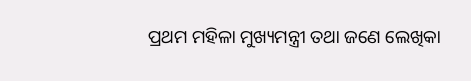ପ୍ରଥମ ମହିଳା ମୁଖ୍ୟମନ୍ତ୍ରୀ ତଥା ଜଣେ ଲେଖିକା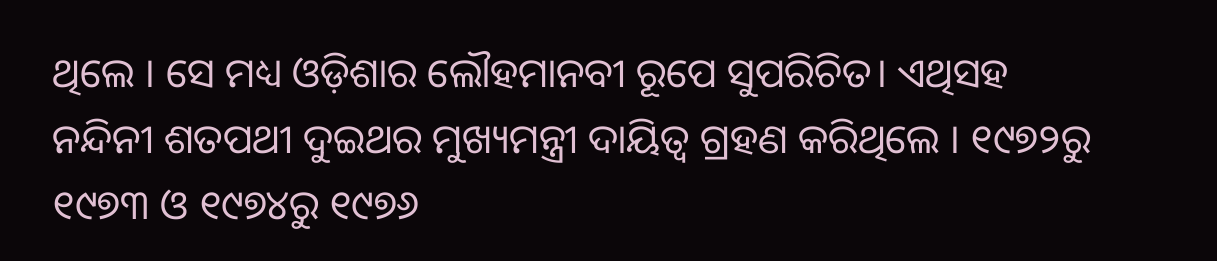ଥିଲେ । ସେ ମଧ୍ୟ ଓଡ଼ିଶାର ଲୌହମାନବୀ ରୂପେ ସୁପରିଚିତ। ଏଥିସହ ନନ୍ଦିନୀ ଶତପଥୀ ଦୁଇଥର ମୁଖ୍ୟମନ୍ତ୍ରୀ ଦାୟିତ୍ୱ ଗ୍ରହଣ କରିଥିଲେ । ୧୯୭୨ରୁ ୧୯୭୩ ଓ ୧୯୭୪ରୁ ୧୯୭୬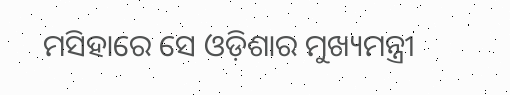ମସିହାରେ ସେ ଓଡ଼ିଶାର ମୁଖ୍ୟମନ୍ତ୍ରୀ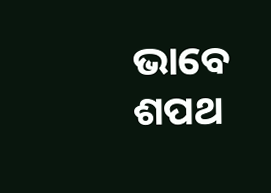ଭାବେ ଶପଥ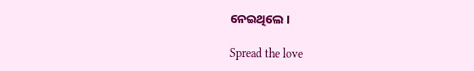ନେଇଥିଲେ ।

Spread the love